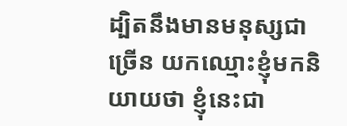ដ្បិតនឹងមានមនុស្សជាច្រើន យកឈ្មោះខ្ញុំមកនិយាយថា ខ្ញុំនេះជា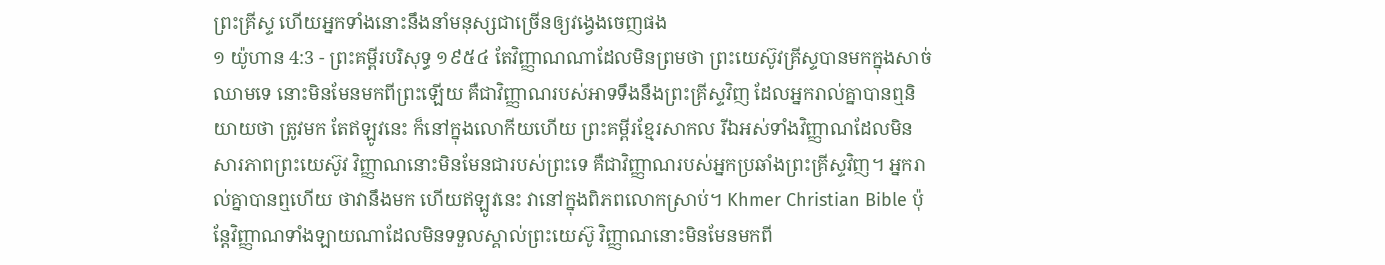ព្រះគ្រីស្ទ ហើយអ្នកទាំងនោះនឹងនាំមនុស្សជាច្រើនឲ្យវង្វេងចេញផង
១ យ៉ូហាន 4:3 - ព្រះគម្ពីរបរិសុទ្ធ ១៩៥៤ តែវិញ្ញាណណាដែលមិនព្រមថា ព្រះយេស៊ូវគ្រីស្ទបានមកក្នុងសាច់ឈាមទេ នោះមិនមែនមកពីព្រះឡើយ គឺជាវិញ្ញាណរបស់អាទទឹងនឹងព្រះគ្រីស្ទវិញ ដែលអ្នករាល់គ្នាបានឮនិយាយថា ត្រូវមក តែឥឡូវនេះ ក៏នៅក្នុងលោកីយហើយ ព្រះគម្ពីរខ្មែរសាកល រីឯអស់ទាំងវិញ្ញាណដែលមិនសារភាពព្រះយេស៊ូវ វិញ្ញាណនោះមិនមែនជារបស់ព្រះទេ គឺជាវិញ្ញាណរបស់អ្នកប្រឆាំងព្រះគ្រីស្ទវិញ។ អ្នករាល់គ្នាបានឮហើយ ថាវានឹងមក ហើយឥឡូវនេះ វានៅក្នុងពិភពលោកស្រាប់។ Khmer Christian Bible ប៉ុន្ដែវិញ្ញាណទាំងឡាយណាដែលមិនទទួលស្គាល់ព្រះយេស៊ូ វិញ្ញាណនោះមិនមែនមកពី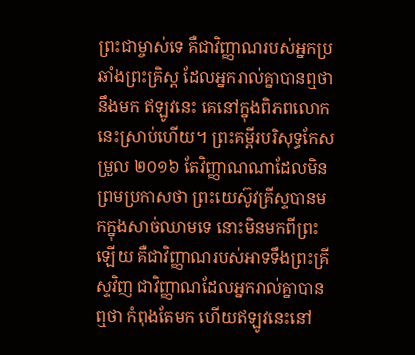ព្រះជាម្ចាស់ទេ គឺជាវិញ្ញាណរបស់អ្នកប្រឆាំងព្រះគ្រិស្ដ ដែលអ្នករាល់គ្នាបានឮថានឹងមក ឥឡូវនេះ គេនៅក្នុងពិភពលោកនេះស្រាប់ហើយ។ ព្រះគម្ពីរបរិសុទ្ធកែសម្រួល ២០១៦ តែវិញ្ញាណណាដែលមិនព្រមប្រកាសថា ព្រះយេស៊ូវគ្រីស្ទបានមកក្នុងសាច់ឈាមទេ នោះមិនមកពីព្រះឡើយ គឺជាវិញ្ញាណរបស់អាទទឹងព្រះគ្រីស្ទវិញ ជាវិញ្ញាណដែលអ្នករាល់គ្នាបានឮថា កំពុងតែមក ហើយឥឡូវនេះនៅ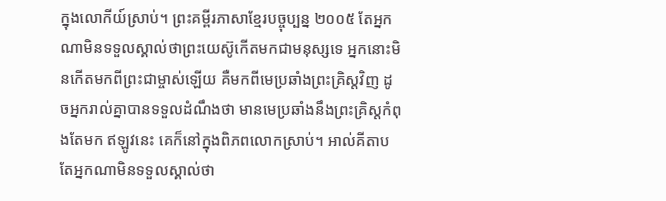ក្នុងលោកីយ៍ស្រាប់។ ព្រះគម្ពីរភាសាខ្មែរបច្ចុប្បន្ន ២០០៥ តែអ្នកណាមិនទទួលស្គាល់ថាព្រះយេស៊ូកើតមកជាមនុស្សទេ អ្នកនោះមិនកើតមកពីព្រះជាម្ចាស់ឡើយ គឺមកពីមេប្រឆាំងព្រះគ្រិស្តវិញ ដូចអ្នករាល់គ្នាបានទទួលដំណឹងថា មានមេប្រឆាំងនឹងព្រះគ្រិស្តកំពុងតែមក ឥឡូវនេះ គេក៏នៅក្នុងពិភពលោកស្រាប់។ អាល់គីតាប តែអ្នកណាមិនទទួលស្គាល់ថា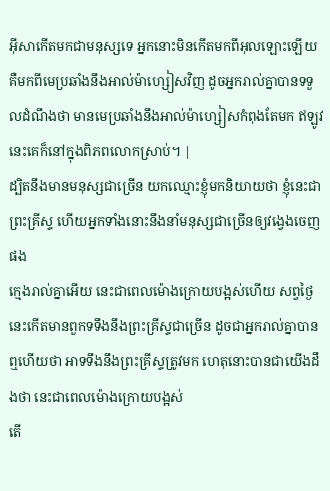អ៊ីសាកើតមកជាមនុស្សទេ អ្នកនោះមិនកើតមកពីអុលឡោះឡើយ គឺមកពីមេប្រឆាំងនឹងអាល់ម៉ាហ្សៀសវិញ ដូចអ្នករាល់គ្នាបានទទួលដំណឹងថា មានមេប្រឆាំងនឹងអាល់ម៉ាហ្សៀសកំពុងតែមក ឥឡូវនេះគេក៏នៅក្នុងពិភពលោកស្រាប់។ |
ដ្បិតនឹងមានមនុស្សជាច្រើន យកឈ្មោះខ្ញុំមកនិយាយថា ខ្ញុំនេះជាព្រះគ្រីស្ទ ហើយអ្នកទាំងនោះនឹងនាំមនុស្សជាច្រើនឲ្យវង្វេងចេញផង
ក្មេងរាល់គ្នាអើយ នេះជាពេលម៉ោងក្រោយបង្អស់ហើយ សព្វថ្ងៃនេះកើតមានពួកទទឹងនឹងព្រះគ្រីស្ទជាច្រើន ដូចជាអ្នករាល់គ្នាបានឮហើយថា អាទទឹងនឹងព្រះគ្រីស្ទត្រូវមក ហេតុនោះបានជាយើងដឹងថា នេះជាពេលម៉ោងក្រោយបង្អស់
តើ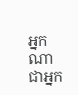អ្នកណាជាអ្នក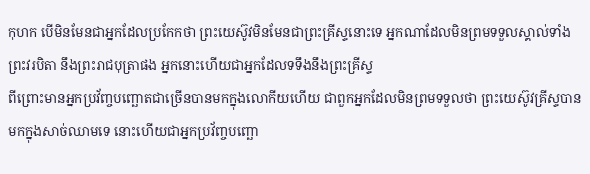កុហក បើមិនមែនជាអ្នកដែលប្រកែកថា ព្រះយេស៊ូវមិនមែនជាព្រះគ្រីស្ទនោះទេ អ្នកណាដែលមិនព្រមទទួលស្គាល់ទាំងព្រះវរបិតា នឹងព្រះរាជបុត្រាផង អ្នកនោះហើយជាអ្នកដែលទទឹងនឹងព្រះគ្រីស្ទ
ពីព្រោះមានអ្នកប្រវ័ញ្ចបញ្ឆោតជាច្រើនបានមកក្នុងលោកីយហើយ ជាពួកអ្នកដែលមិនព្រមទទួលថា ព្រះយេស៊ូវគ្រីស្ទបានមកក្នុងសាច់ឈាមទេ នោះហើយជាអ្នកប្រវ័ញ្ចបញ្ឆោ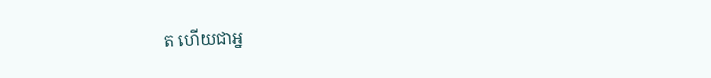ត ហើយជាអ្ន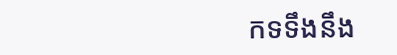កទទឹងនឹង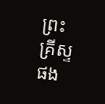ព្រះគ្រីស្ទផង